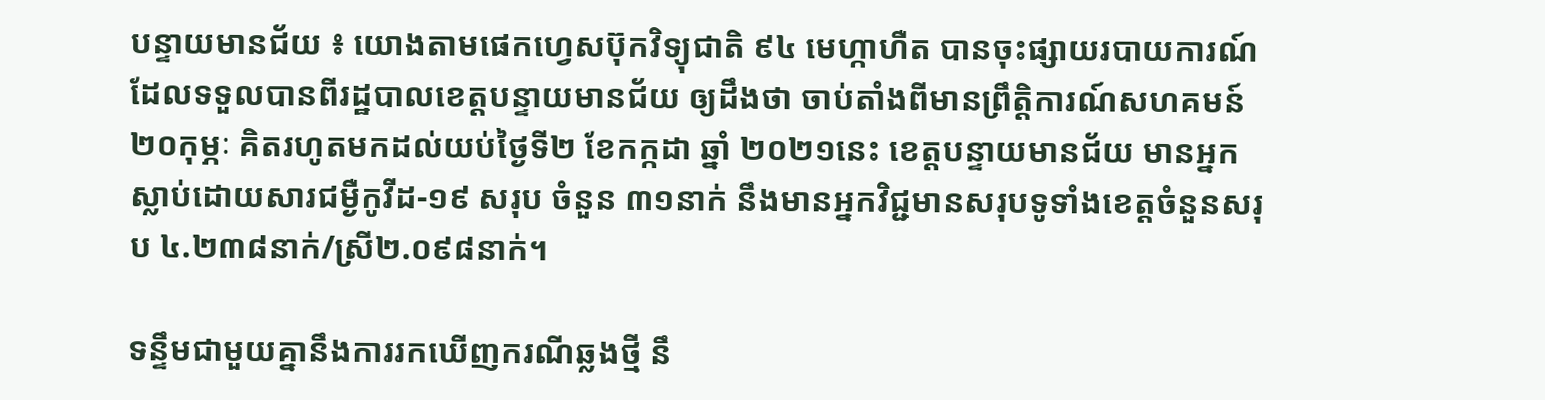បន្ទាយមានជ័យ ៖ យោងតាមផេកហ្វេសប៊ុកវិទ្យុជាតិ ៩៤ មេហ្កាហឺត បានចុះផ្សាយរបាយការណ៍ ដែលទទួលបានពីរដ្ឋបាលខេត្តបន្ទាយមានជ័យ ឲ្យដឹងថា ចាប់តាំងពីមានព្រឹត្តិការណ៍សហគមន៍ ២០កុម្ភៈ គិតរហូតមកដល់យប់ថ្ងៃទី២ ខែកក្កដា ឆ្នាំ ២០២១នេះ ខេត្តបន្ទាយមានជ័យ មានអ្នកស្លាប់ដោយសារជម្ងឺកូវីដ-១៩ សរុប ចំនួន ៣១នាក់ នឹងមានអ្នកវិជ្ជមានសរុបទូទាំងខេត្តចំនួនសរុប ៤.២៣៨នាក់/ស្រី២.០៩៨នាក់។

ទន្ទឹមជាមួយគ្នានឹងការរកឃេីញករណីឆ្លងថ្មី នឹ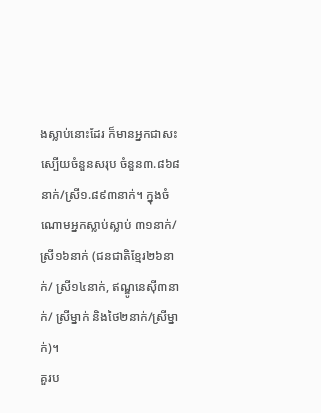ងស្លាប់នោះដែរ ក៏មានអ្នកជាសះស្បេីយចំនួនសរុប ចំនួន៣.៨៦៨នាក់/ស្រី១.៨៩៣នាក់។ ក្នុងចំណោមអ្នកស្លាប់ស្លាប់ ៣១នាក់/ស្រី១៦នាក់ (ជនជាតិខ្មែរ២៦នាក់/ ស្រី១៤នាក់, ឥណ្ឌូនេស៊ី៣នាក់/ ស្រីម្នាក់ និងថៃ២នាក់/ស្រីម្នាក់)។
គួរប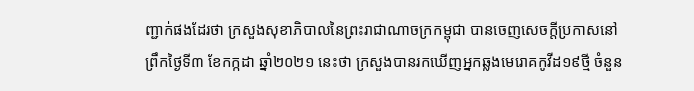ញ្ជាក់ផងដែរថា ក្រសួងសុខាភិបាលនៃព្រះរាជាណាចក្រកម្ពុជា បានចេញសេចក្តីប្រកាសនៅព្រឹកថ្ងៃទី៣ ខែកក្កដា ឆ្នាំ២០២១ នេះថា ក្រសួងបានរកឃើញអ្នកឆ្លងមេរោគកូវីដ១៩ថ្មី ចំនួន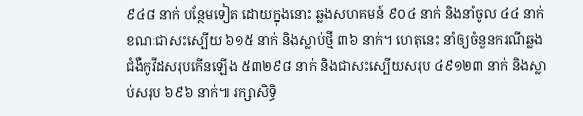៩៤៨ នាក់ បន្ថែមទៀត ដោយក្នុងនោះ ឆ្លងសហគមន៍ ៩០៤ នាក់ និងនាំចូល ៤៤ នាក់ ខណៈជាសះស្បើយ ៦១៥ នាក់ និងស្លាប់ថ្មី ៣៦ នាក់។ ហេតុនេះ នាំឲ្យចំនួនករណីឆ្លងជំងឺកូវីដសរុបកើនឡើង ៥៣២៩៨ នាក់ និងជាសះស្បើយសរុប ៤៩១២៣ នាក់ និងស្លាប់សរុប ៦៩៦ នាក់៕ រក្សាសិទ្ធិ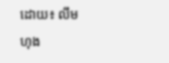ដោយ៖ លឹម ហុង